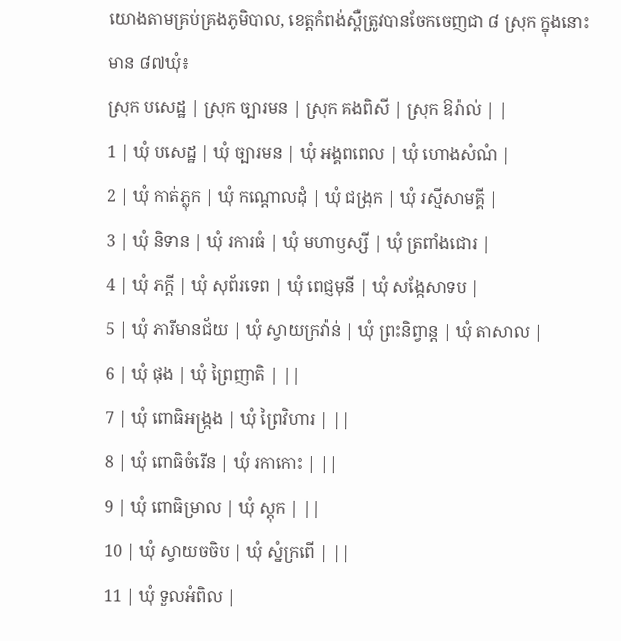យោងតាមគ្រប់គ្រងភូមិបាល, ខេត្តកំពង់ស្ពឺត្រូវបានចែកចេញជា ៨ ស្រុក ក្នុងនោះមាន ៨៧ឃុំ៖
ស្រុក បសេដ្ឋ | ស្រុក ច្បារមន | ស្រុក គងពិសី | ស្រុក ឱរ៉ាល់ | |
1 | ឃុំ បសេដ្ឋ | ឃុំ ច្បារមន | ឃុំ អង្គពពេល | ឃុំ ហោងសំណំ |
2 | ឃុំ កាត់ភ្លុក | ឃុំ កណ្តោលដុំ | ឃុំ ជង្រុក | ឃុំ រស្មីសាមគ្គី |
3 | ឃុំ និទាន | ឃុំ រការធំ | ឃុំ មហាឫស្សី | ឃុំ ត្រពាំងជោរ |
4 | ឃុំ ភក្តី | ឃុំ សុព័រទេព | ឃុំ ពេជ្ញមុនី | ឃុំ សង្កែសាទប |
5 | ឃុំ ភារីមានជ័យ | ឃុំ ស្វាយក្រវ៉ាន់ | ឃុំ ព្រះនិព្វាន្ត | ឃុំ តាសាល |
6 | ឃុំ ផុង | ឃុំ ព្រៃញាតិ | ||
7 | ឃុំ ពោធិអង្ក្រង | ឃុំ ព្រៃវិហារ | ||
8 | ឃុំ ពោធិចំរើន | ឃុំ រកាកោះ | ||
9 | ឃុំ ពោធិម្រាល | ឃុំ ស្តុក | ||
10 | ឃុំ ស្វាយចចិប | ឃុំ ស្នំក្រពើ | ||
11 | ឃុំ ទួលអំពិល |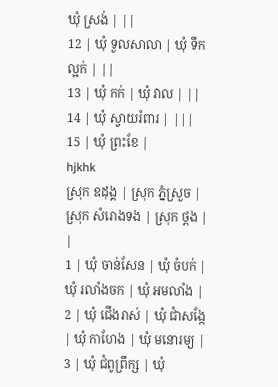ឃុំ ស្រង់ | ||
12 | ឃុំ ទួលសាលា | ឃុំ ទឹកល្អក់ | ||
13 | ឃុំ កក់ | ឃុំ វាល | ||
14 | ឃុំ ស្វាយរំពារ | |||
15 | ឃុំ ព្រះខែ |
hjkhk
ស្រុក ឧដុង្គ | ស្រុក ភ្នំស្រួច | ស្រុក សំរោងទង | ស្រុក ថ្ពង | |
1 | ឃុំ ចាន់សែន | ឃុំ ចំបក់ | ឃុំ រលាំងចក | ឃុំ អមលាំង |
2 | ឃុំ ជើងរាស់ | ឃុំ ជាំសង្កែ | ឃុំ កាហែង | ឃុំ មនោរម្យ |
3 | ឃុំ ជំពូព្រឹក្ស | ឃុំ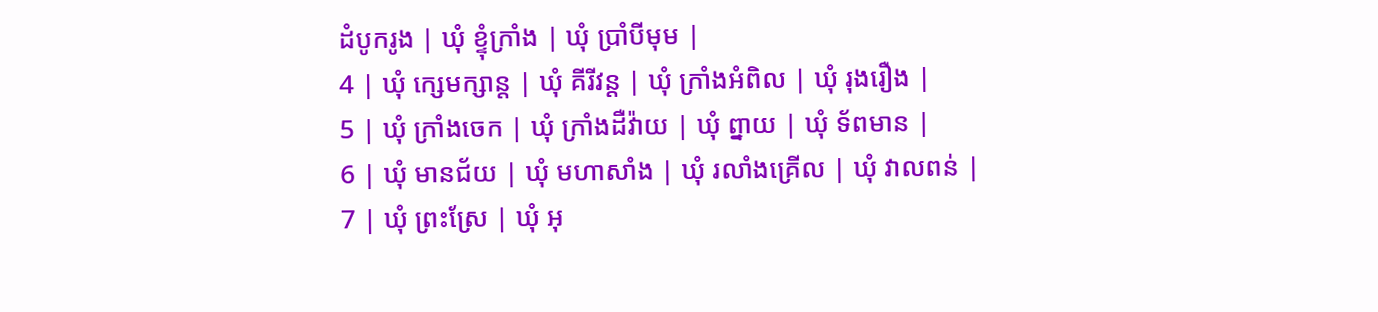ដំបូករូង | ឃុំ ខ្ទុំក្រាំង | ឃុំ ប្រាំបីមុម |
4 | ឃុំ ក្សេមក្សាន្ត | ឃុំ គីរីវន្ត | ឃុំ ក្រាំងអំពិល | ឃុំ រុងរឿង |
5 | ឃុំ ក្រាំងចេក | ឃុំ ក្រាំងដឺវ៉ាយ | ឃុំ ព្នាយ | ឃុំ ទ័ពមាន |
6 | ឃុំ មានជ័យ | ឃុំ មហាសាំង | ឃុំ រលាំងគ្រើល | ឃុំ វាលពន់ |
7 | ឃុំ ព្រះស្រែ | ឃុំ អុ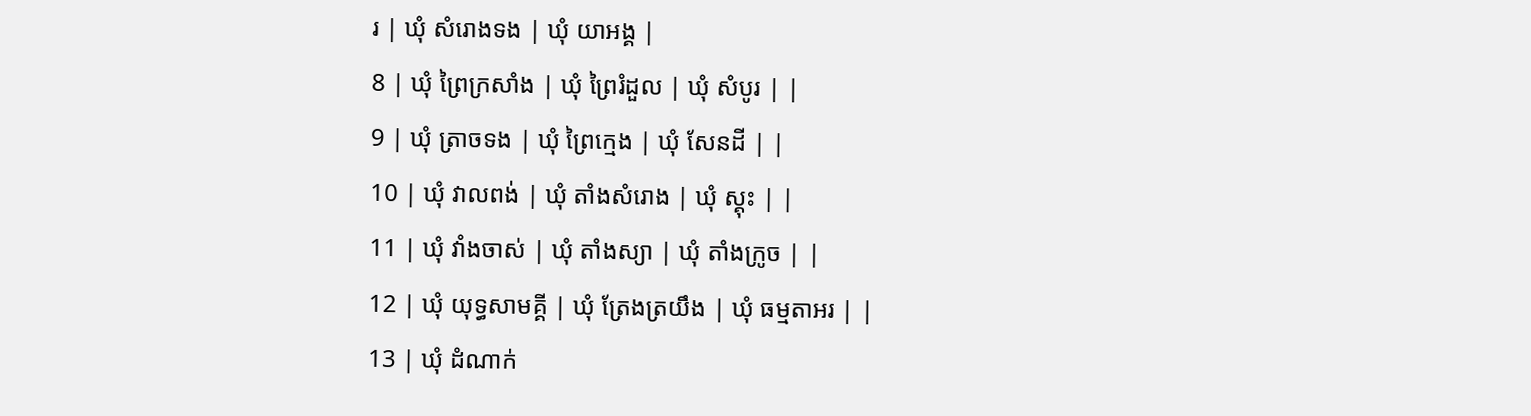រ | ឃុំ សំរោងទង | ឃុំ យាអង្គ |
8 | ឃុំ ព្រៃក្រសាំង | ឃុំ ព្រៃរំដួល | ឃុំ សំបូរ | |
9 | ឃុំ ត្រាចទង | ឃុំ ព្រៃក្មេង | ឃុំ សែនដី | |
10 | ឃុំ វាលពង់ | ឃុំ តាំងសំរោង | ឃុំ ស្គុះ | |
11 | ឃុំ វាំងចាស់ | ឃុំ តាំងស្យា | ឃុំ តាំងក្រូច | |
12 | ឃុំ យុទ្ធសាមគ្គី | ឃុំ ត្រែងត្រយឹង | ឃុំ ធម្មតាអរ | |
13 | ឃុំ ដំណាក់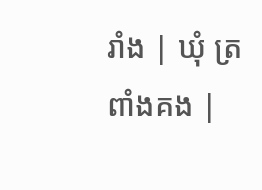រាំង | ឃុំ ត្រពាំងគង |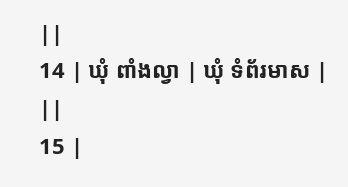||
14 | ឃុំ ពាំងល្វា | ឃុំ ទំព័រមាស | ||
15 |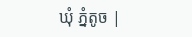ឃុំ ភ្នំតូច |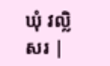ឃុំ វល្លិសរ |